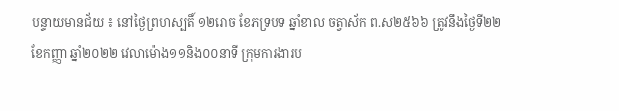បន្ទាយមានជ័យ ៖ នៅថ្ងៃព្រហស្បតិ៍ ១២រោច ខែភទ្របទ ឆ្នាំខាល ចត្វាស័ក ព.ស២៥៦៦ ត្រូវនឹងថ្ងៃទី២២ ខែកញ្ញា ឆ្នាំ២០២២ វេលាម៉ោង១១និង០០នាទី ក្រុមការងារប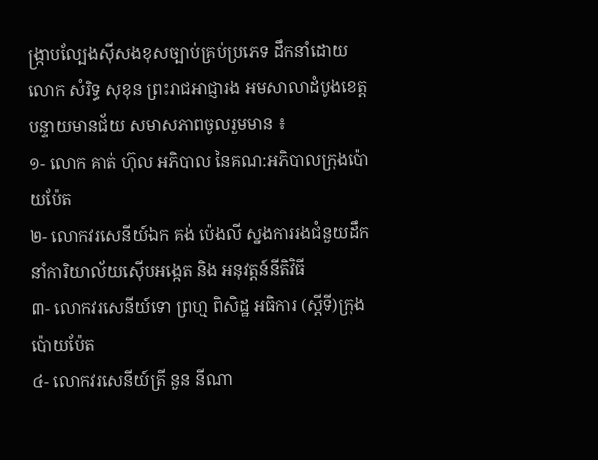ង្ក្រាបល្បែងស៊ីសងខុសច្បាប់គ្រប់ប្រភេទ ដឹកនាំដោយ លោក សំរិទ្ធ សុខុន ព្រះរាជអាជ្ញារង អមសាលាដំបូងខេត្តបន្ទាយមានជ័យ សមាសភាពចូលរួមមាន ៖
១- លោក គាត់ ហ៊ុល អភិបាល នៃគណ:អភិបាលក្រុងប៉ោយប៉ែត
២- លោកវរសេនីយ៍ឯក គង់ ប៉េងលី ស្នងការរងជំនួយដឹកនាំការិយាល័យស៊ើបអង្កេត និង អនុវត្តន៍នីតិវិធី
៣- លោកវរសេនីយ៍ទោ ព្រហ្ម ពិសិដ្ឋ អធិការ (ស្តីទី)ក្រុងប៉ោយប៉ែត
៤- លោកវរសេនីយ៍ត្រី នួន នីណា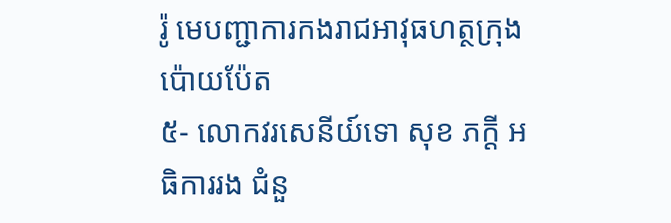រ៉ូ មេបញ្ជាការកងរាជអាវុធហត្ថក្រុងប៉ោយប៉ែត
៥- លោកវរសេនីយ៍ទោ សុខ ភក្តី អធិការរង ជំនួ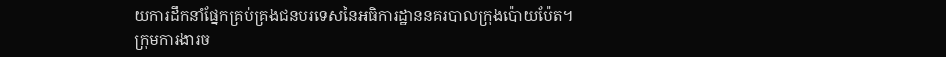យការដឹកនាំផ្នែកគ្រប់គ្រងជនបរទេសនៃអធិការដ្ឋាននគរបាលក្រុងប៉ោយប៉ែត។
ក្រុមការងារច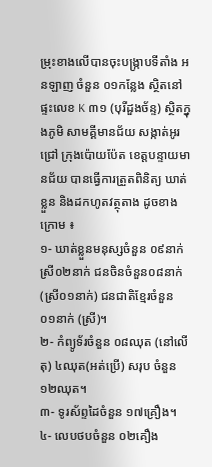ម្រុះខាងលើបានចុះបង្ក្រាបទីតាំង អនឡាញ ចំនួន ០១កន្លែង ស្ថិតនៅផ្ទះលេខ K ៣១ (បុរីដួងច័ន្ទ) ស្ថិតក្នុងភូមិ សាមគ្គីមានជ័យ សង្កាត់អូរជ្រៅ ក្រុងប៉ោយប៉ែត ខេត្តបន្ទាយមានជ័យ បានធ្វើការត្រួតពិនិត្យ ឃាត់ខ្លួន និងដកហូតវត្ថុតាង ដូចខាងក្រោម ៖
១- ឃាត់ខ្លួនមនុស្សចំនួន ០៩នាក់ ស្រី០២នាក់ ជនចិនចំនួន០៨នាក់ (ស្រី០១នាក់) ជនជាតិខ្មែរចំនួន ០១នាក់ (ស្រី)។
២- កំព្យូទ័រចំនួន ០៨ឈុត (នៅលើតុ) ៤ឈុត(អត់ប្រើ) សរុប ចំនួន ១២ឈុត។
៣- ទូរស័ព្ទដៃចំនួន ១៧គ្រឿង។
៤- លេបថបចំនួន ០២គឿង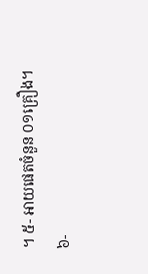។ ៥- អាយផេតចំនួន ០១គ្រឿង។
៦-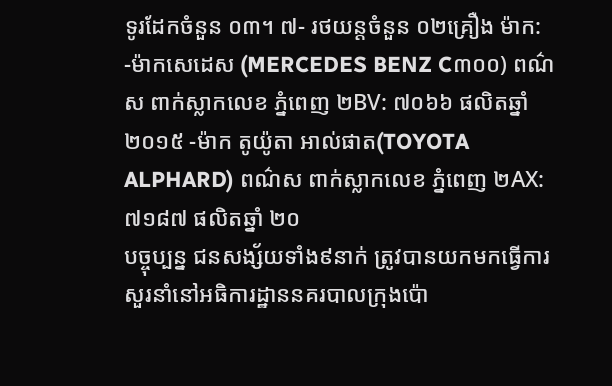ទូរដែកចំនួន ០៣។ ៧- រថយន្តចំនួន ០២គ្រឿង ម៉ាក: -ម៉ាកសេដេស (MERCEDES BENZ C៣០០) ពណ៌ស ពាក់ស្លាកលេខ ភ្នំពេញ ២BV: ៧០៦៦ ផលិតឆ្នាំ ២០១៥ -ម៉ាក តូយ៉ូតា អាល់ផាត(TOYOTA ALPHARD) ពណ៌ស ពាក់ស្លាកលេខ ភ្នំពេញ ២AX: ៧១៨៧ ផលិតឆ្នាំ ២០
បច្ចុប្បន្ន ជនសង្ស័យទាំង៩នាក់ ត្រូវបានយកមកធ្វើការសួរនាំនៅអធិការដ្ឋាននគរបាលក្រុងប៉ោ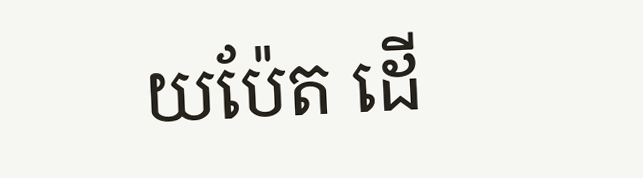យប៉ែត ដើ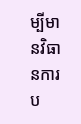ម្បីមានវិធានការប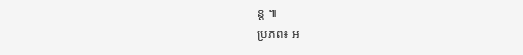ន្ត ៕
ប្រភព៖ អ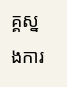គ្គស្នងការ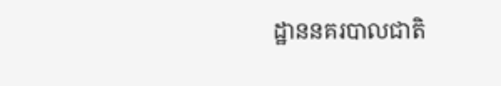ដ្ឋាននគរបាលជាតិ